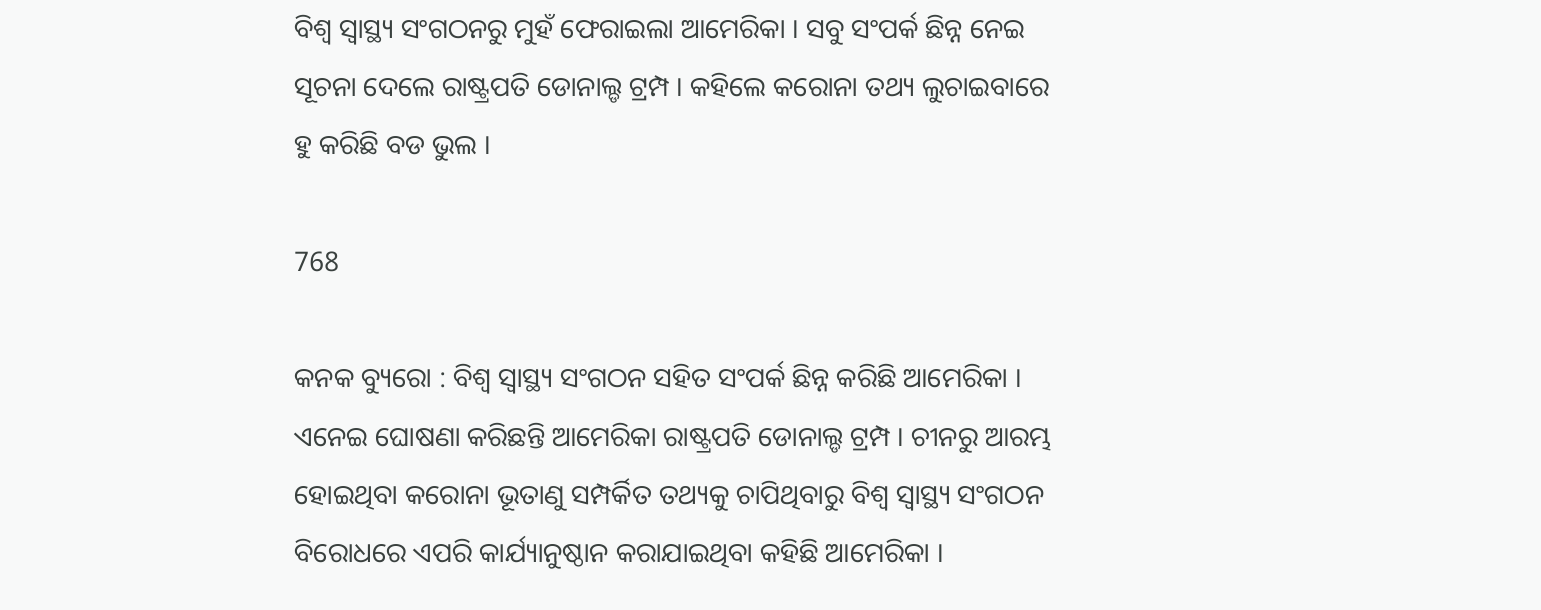ବିଶ୍ୱ ସ୍ୱାସ୍ଥ୍ୟ ସଂଗଠନରୁ ମୁହଁ ଫେରାଇଲା ଆମେରିକା । ସବୁ ସଂପର୍କ ଛିନ୍ନ ନେଇ ସୂଚନା ଦେଲେ ରାଷ୍ଟ୍ରପତି ଡୋନାଲ୍ଡ ଟ୍ରମ୍ପ । କହିଲେ କରୋନା ତଥ୍ୟ ଲୁଚାଇବାରେ ହୁ କରିଛି ବଡ ଭୁଲ ।

768

କନକ ବ୍ୟୁରୋ : ବିଶ୍ୱ ସ୍ୱାସ୍ଥ୍ୟ ସଂଗଠନ ସହିତ ସଂପର୍କ ଛିନ୍ନ କରିଛି ଆମେରିକା । ଏନେଇ ଘୋଷଣା କରିଛନ୍ତି ଆମେରିକା ରାଷ୍ଟ୍ରପତି ଡୋନାଲ୍ଡ ଟ୍ରମ୍ପ । ଚୀନରୁ ଆରମ୍ଭ ହୋଇଥିବା କରୋନା ଭୂତାଣୁ ସମ୍ପର୍କିତ ତଥ୍ୟକୁ ଚାପିଥିବାରୁ ବିଶ୍ୱ ସ୍ୱାସ୍ଥ୍ୟ ସଂଗଠନ ବିରୋଧରେ ଏପରି କାର୍ଯ୍ୟାନୁଷ୍ଠାନ କରାଯାଇଥିବା କହିଛି ଆମେରିକା ।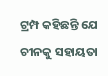ଟ୍ରମ୍ପ କହିଛନ୍ତି ଯେ ଚୀନକୁ ସହାୟତା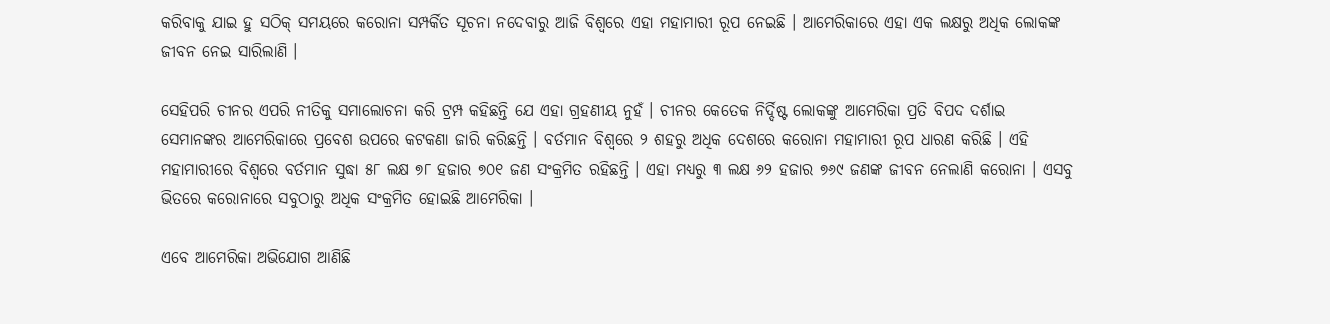କରିବାକୁ ଯାଇ ହୁ ସଠିକ୍ ସମୟରେ କରୋନା ସମ୍ପର୍କିତ ସୂଚନା ନଦେବାରୁ ଆଜି ବିଶ୍ୱରେ ଏହା ମହାମାରୀ ରୂପ ନେଇଛି । ଆମେରିକାରେ ଏହା ଏକ ଲକ୍ଷରୁ ଅଧିକ ଲୋକଙ୍କ ଜୀବନ ନେଇ ସାରିଲାଣି ।

ସେହିପରି ଚୀନର ଏପରି ନୀତିକୁ ସମାଲୋଚନା କରି ଟ୍ରମ୍ପ କହିଛନ୍ତି ଯେ ଏହା ଗ୍ରହଣୀୟ ନୁହଁ । ଚୀନର କେତେକ ନିର୍ଦ୍ଦିଷ୍ଟ ଲୋକଙ୍କୁ ଆମେରିକା ପ୍ରତି ବିପଦ ଦର୍ଶାଇ ସେମାନଙ୍କର ଆମେରିକାରେ ପ୍ରବେଶ ଉପରେ କଟକଣା ଜାରି କରିଛନ୍ତି । ବର୍ତମାନ ବିଶ୍ୱରେ ୨ ଶହରୁ ଅଧିକ ଦେଶରେ କରୋନା ମହାମାରୀ ରୂପ ଧାରଣ କରିଛି । ଏହି ମହାମାରୀରେ ବିଶ୍ୱରେ ବର୍ତମାନ ସୁଦ୍ଧା ୫୮ ଲକ୍ଷ ୭୮ ହଜାର ୭୦୧ ଜଣ ସଂକ୍ରମିତ ରହିଛନ୍ତି । ଏହା ମଧ୍ୟରୁ ୩ ଲକ୍ଷ ୬୨ ହଜାର ୭୬୯ ଜଣଙ୍କ ଜୀବନ ନେଲାଣି କରୋନା । ଏସବୁ ଭିତରେ କରୋନାରେ ସବୁଠାରୁ ଅଧିକ ସଂକ୍ରମିତ ହୋଇଛି ଆମେରିକା ।

ଏବେ ଆମେରିକା ଅଭିଯୋଗ ଆଣିଛି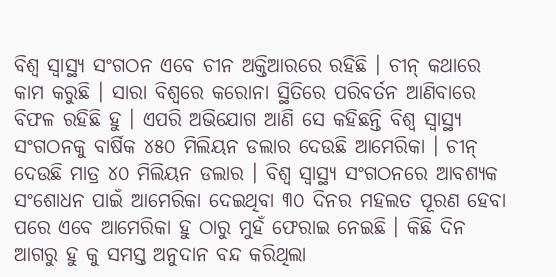ବିଶ୍ୱ ସ୍ୱାସ୍ଥ୍ୟ ସଂଗଠନ ଏବେ ଚୀନ ଅକ୍ତିଆରରେ ରହିଛି । ଚୀନ୍ କଥାରେ କାମ କରୁଛି । ସାରା ବିଶ୍ୱରେ କରୋନା ସ୍ଥିତିରେ ପରିବର୍ତନ ଆଣିବାରେ ବିଫଳ ରହିଛି ହୁ । ଏପରି ଅଭିଯୋଗ ଆଣି ସେ କହିଛନ୍ତି ବିଶ୍ୱ ସ୍ୱାସ୍ଥ୍ୟ ସଂଗଠନକୁ ବାର୍ଷିକ ୪୫୦ ମିଲିୟନ ଡଲାର ଦେଉଛି ଆମେରିକା । ଚୀନ୍ ଦେଉଛି ମାତ୍ର ୪୦ ମିଲିୟନ ଡଲାର । ବିଶ୍ୱ ସ୍ୱାସ୍ଥ୍ୟ ସଂଗଠନରେ ଆବଶ୍ୟକ ସଂଶୋଧନ ପାଇଁ ଆମେରିକା ଦେଇଥିବା ୩୦ ଦିନର ମହଲତ ପୂରଣ ହେବା ପରେ ଏବେ ଆମେରିକା ହୁ ଠାରୁ ମୁହଁ ଫେରାଇ ନେଇଛି । କିଛି ଦିନ ଆଗରୁ ହୁ କୁ ସମସ୍ତ ଅନୁଦାନ ବନ୍ଦ କରିଥିଲା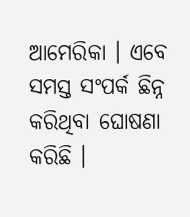ଆମେରିକା । ଏବେ ସମସ୍ତ ସଂପର୍କ ଛିନ୍ନ କରିଥିବା ଘୋଷଣା କରିଛି ।